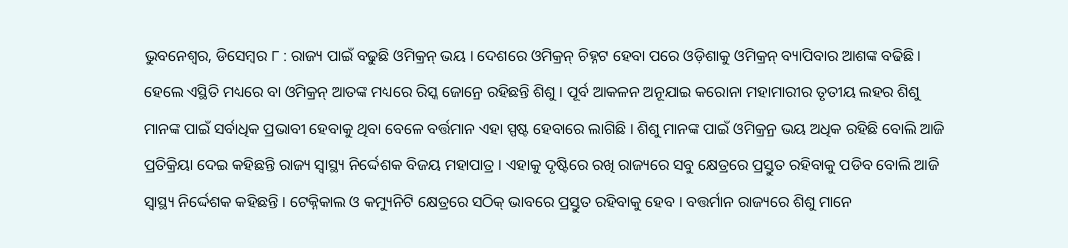ଭୁବନେଶ୍ୱର, ଡିସେମ୍ବର ୮ : ରାଜ୍ୟ ପାଇଁ ବଢୁଛି ଓମିକ୍ରନ୍ ଭୟ । ଦେଶରେ ଓମିକ୍ରନ୍ ଚିହ୍ନଟ ହେବା ପରେ ଓଡ଼ିଶାକୁ ଓମିକ୍ରନ୍ ବ୍ୟାପିବାର ଆଶଙ୍କ ବଢିଛି । ହେଲେ ଏସ୍ଥିତି ମଧ୍ୟରେ ବା ଓମିକ୍ରନ୍ ଆତଙ୍କ ମଧ୍ୟରେ ରିସ୍କ ଜୋନ୍ରେ ରହିଛନ୍ତି ଶିଶୁ । ପୂର୍ବ ଆକଳନ ଅନୂଯାଇ କରୋନା ମହାମାରୀର ତୃତୀୟ ଲହର ଶିଶୁ ମାନଙ୍କ ପାଇଁ ସର୍ବାଧିକ ପ୍ରଭାବୀ ହେବାକୁ ଥିବା ବେଳେ ବର୍ତ୍ତମାନ ଏହା ସ୍ପଷ୍ଟ ହେବାରେ ଲାଗିଛି । ଶିଶୁ ମାନଙ୍କ ପାଇଁ ଓମିକ୍ରନ୍ର ଭୟ ଅଧିକ ରହିଛି ବୋଲି ଆଜି ପ୍ରତିକ୍ରିୟା ଦେଇ କହିଛନ୍ତି ରାଜ୍ୟ ସ୍ୱାସ୍ଥ୍ୟ ନିର୍ଦ୍ଦେଶକ ବିଜୟ ମହାପାତ୍ର । ଏହାକୁ ଦୃଷ୍ଟିରେ ରଖି ରାଜ୍ୟରେ ସବୁ କ୍ଷେତ୍ରରେ ପ୍ରସ୍ତୁତ ରହିବାକୁ ପଡିବ ବୋଲି ଆଜି ସ୍ୱାସ୍ଥ୍ୟ ନିର୍ଦ୍ଦେଶକ କହିଛନ୍ତି । ଟେକ୍ନିକାଲ ଓ କମ୍ୟୁନିଟି କ୍ଷେତ୍ରରେ ସଠିକ୍ ଭାବରେ ପ୍ରସ୍ତୁତ ରହିବାକୁ ହେବ । ବତ୍ତର୍ମାନ ରାଜ୍ୟରେ ଶିଶୁ ମାନେ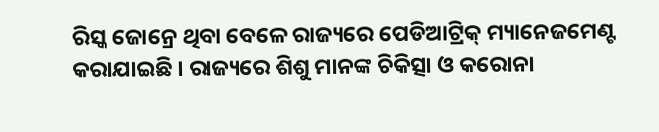ରିସ୍କ ଜୋନ୍ରେ ଥିବା ବେଳେ ରାଜ୍ୟରେ ପେଡିଆଟ୍ରିକ୍ ମ୍ୟାନେଜମେଣ୍ଟ କରାଯାଇଛି । ରାଜ୍ୟରେ ଶିଶୁ ମାନଙ୍କ ଚିକିତ୍ସା ଓ କରୋନା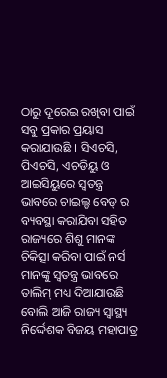ଠାରୁ ଦୂରେଇ ରଖିବା ପାଇଁ ସବୁ ପ୍ରକାର ପ୍ରୟାସ କରାଯାଉଛି । ସିଏଚସି, ପିଏଚସି, ଏଚଡିୟୁ ଓ ଆଇସିୟୁରେ ସ୍ୱତନ୍ତ୍ର ଭାବରେ ଚାଇଲ୍ଡ ବେଡ୍ ର ବ୍ୟବସ୍ଥା କରାଯିବା ସହିତ ରାଜ୍ୟରେ ଶିଶୁ ମାନଙ୍କ ଚିକିତ୍ସା କରିବା ପାଇଁ ନର୍ସ ମାନଙ୍କୁ ସ୍ୱତନ୍ତ୍ର ଭାବରେ ତାଲିମ୍ ମଧ୍ୟ ଦିଆଯାଉଛି ବୋଲି ଆଜି ରାଜ୍ୟ ସ୍ୱାସ୍ଥ୍ୟ ନିର୍ଦ୍ଦେଶକ ବିଜୟ ମହାପାତ୍ର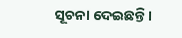ସୂଚନା ଦେଇଛନ୍ତି ।